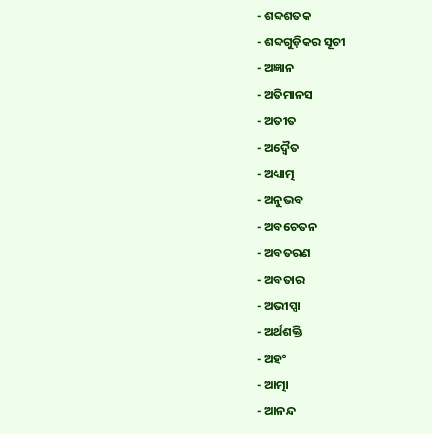- ଶବ୍ଦଶତକ
- ଶବ୍ଦଗୁଡ଼ିକର ସୂଚୀ
- ଅଜ୍ଞାନ
- ଅତିମାନସ
- ଅତୀତ
- ଅଦ୍ୱୈତ
- ଅଧ୍ୟାତ୍ମ
- ଅନୁଭବ
- ଅବଚେତନ
- ଅବତରଣ
- ଅବତାର
- ଅଭୀପ୍ସା
- ଅର୍ଥଶକ୍ତି
- ଅହଂ
- ଆତ୍ମା
- ଆନନ୍ଦ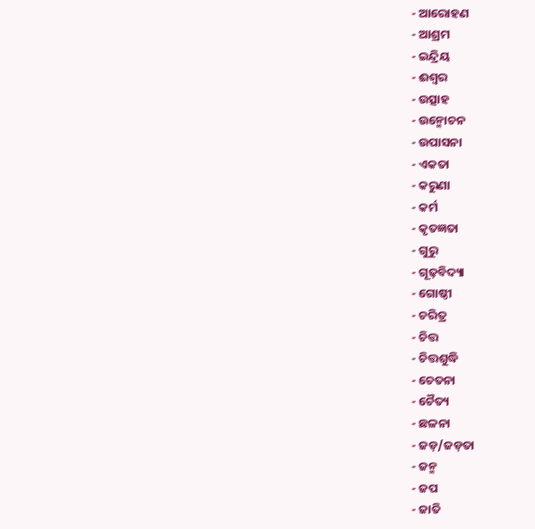- ଆରୋହଣ
- ଆଶ୍ରମ
- ଇନ୍ଦ୍ରିୟ
- ଈଶ୍ୱର
- ଉତ୍ସାହ
- ଉନ୍ମୋଚନ
- ଉପାସନା
- ଏକତା
- କରୁଣା
- କର୍ମ
- କୃତଜ୍ଞତା
- ଗୁରୁ
- ଗୂଢ଼ବିଦ୍ୟା
- ଗୋଷ୍ଠୀ
- ଚରିତ୍ର
- ଚିତ୍ତ
- ଚିତ୍ତଶୁଦ୍ଧି
- ଚେତନା
- ଚୈତ୍ୟ
- ଛଳନା
- ଜଡ଼/ଜଡ଼ତା
- ଜନ୍ମ
- ଜପ
- ଜାତି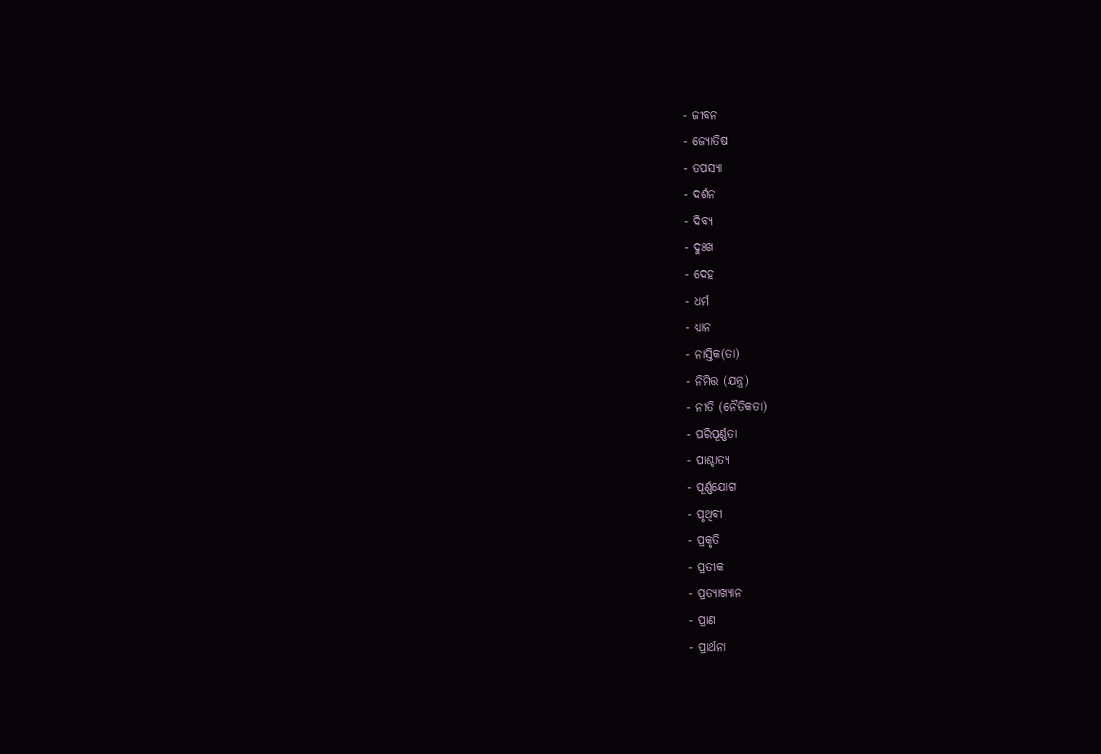- ଜୀବନ
- ଜ୍ୟୋତିଷ
- ତପସ୍ୟା
- ଦର୍ଶନ
- ଦିବ୍ୟ
- ଦୁଃଖ
- ଦେହ
- ଧର୍ମ
- ଧ୍ୟାନ
- ନାସ୍ତିକ(ତା)
- ନିମିତ୍ତ (ଯନ୍ତ୍ର)
- ନୀତି (ନୈତିକତା)
- ପରିପୂର୍ଣ୍ଣତା
- ପାଶ୍ଚାତ୍ୟ
- ପୂର୍ଣ୍ଣଯୋଗ
- ପୃଥିବୀ
- ପ୍ରକୃତି
- ପ୍ରତୀକ
- ପ୍ରତ୍ୟାଖ୍ୟାନ
- ପ୍ରାଣ
- ପ୍ରାର୍ଥନା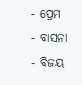- ପ୍ରେମ
- ବାସନା
- ବିଜୟ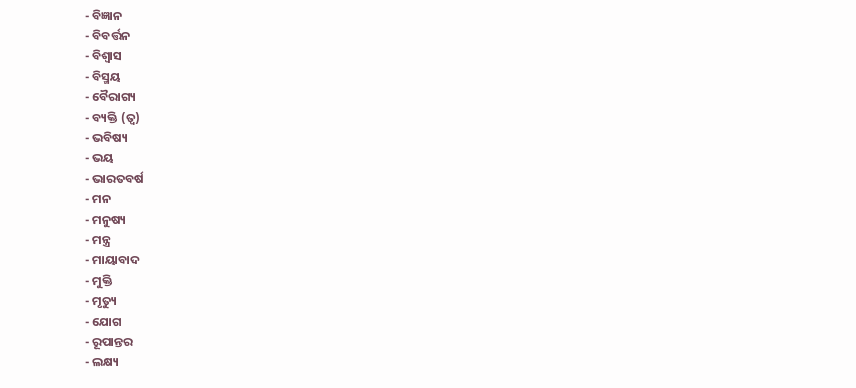- ବିଜ୍ଞାନ
- ବିବର୍ତ୍ତନ
- ବିଶ୍ୱାସ
- ବିସ୍ମୟ
- ବୈରାଗ୍ୟ
- ବ୍ୟକ୍ତି (ତ୍ୱ)
- ଭବିଷ୍ୟ
- ଭୟ
- ଭାରତବର୍ଷ
- ମନ
- ମନୁଷ୍ୟ
- ମନ୍ତ୍ର
- ମାୟାବାଦ
- ମୁକ୍ତି
- ମୃତ୍ୟୁ
- ଯୋଗ
- ରୂପାନ୍ତର
- ଲକ୍ଷ୍ୟ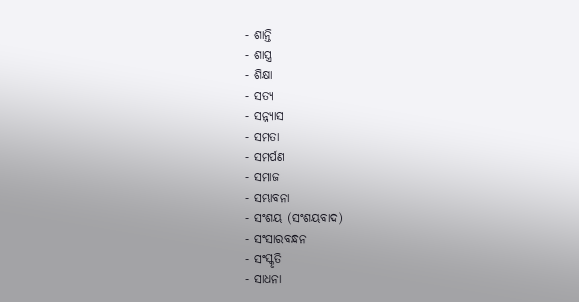- ଶାନ୍ତି
- ଶାସ୍ତ୍ର
- ଶିକ୍ଷା
- ସତ୍ୟ
- ସନ୍ନ୍ୟାସ
- ସମତା
- ସମର୍ପଣ
- ସମାଜ
- ସମ୍ଭାବନା
- ସଂଶୟ (ସଂଶୟବାଦ)
- ସଂସାରବନ୍ଧନ
- ସଂସ୍କୃତି
- ସାଧନା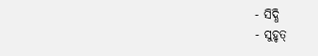- ସିଦ୍ଧି
- ସୁହୃତ୍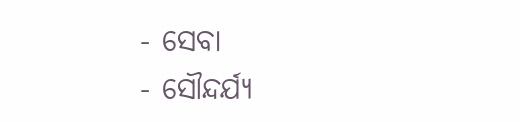- ସେବା
- ସୌନ୍ଦର୍ଯ୍ୟ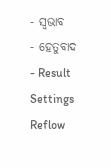- ସ୍ୱଭାବ
- ହେତୁବାଦ
- Result
Settings
Reflow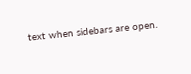text when sidebars are open.